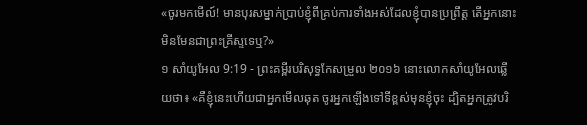«ចូរមកមើល៍! មានបុរសម្នាក់ប្រាប់ខ្ញុំពីគ្រប់ការទាំងអស់ដែលខ្ញុំបានប្រព្រឹត្ត តើអ្នកនោះមិនមែនជាព្រះគ្រីស្ទទេឬ?»
១ សាំយូអែល 9:19 - ព្រះគម្ពីរបរិសុទ្ធកែសម្រួល ២០១៦ នោះលោកសាំយូអែលឆ្លើយថា៖ «គឺខ្ញុំនេះហើយជាអ្នកមើលឆុត ចូរអ្នកឡើងទៅទីខ្ពស់មុនខ្ញុំចុះ ដ្បិតអ្នកត្រូវបរិ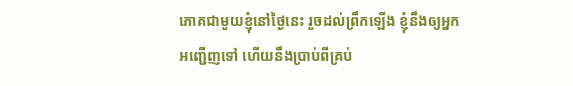ភោគជាមួយខ្ញុំនៅថ្ងៃនេះ រួចដល់ព្រឹកឡើង ខ្ញុំនឹងឲ្យអ្នកអញ្ជើញទៅ ហើយនឹងប្រាប់ពីគ្រប់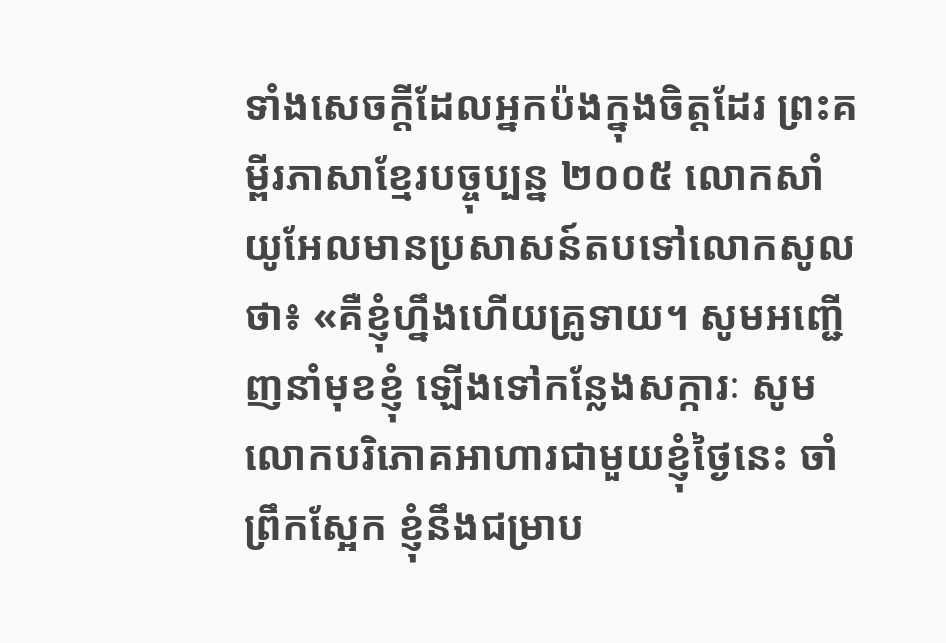ទាំងសេចក្ដីដែលអ្នកប៉ងក្នុងចិត្តដែរ ព្រះគម្ពីរភាសាខ្មែរបច្ចុប្បន្ន ២០០៥ លោកសាំយូអែលមានប្រសាសន៍តបទៅលោកសូលថា៖ «គឺខ្ញុំហ្នឹងហើយគ្រូទាយ។ សូមអញ្ជើញនាំមុខខ្ញុំ ឡើងទៅកន្លែងសក្ការៈ សូមលោកបរិភោគអាហារជាមួយខ្ញុំថ្ងៃនេះ ចាំព្រឹកស្អែក ខ្ញុំនឹងជម្រាប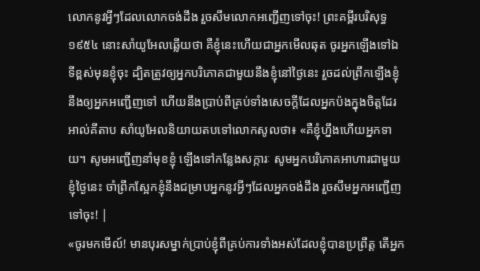លោកនូវអ្វីៗដែលលោកចង់ដឹង រួចសឹមលោកអញ្ជើញទៅចុះ! ព្រះគម្ពីរបរិសុទ្ធ ១៩៥៤ នោះសាំយូអែលឆ្លើយថា គឺខ្ញុំនេះហើយជាអ្នកមើលឆុត ចូរអ្នកឡើងទៅឯទីខ្ពស់មុនខ្ញុំចុះ ដ្បិតត្រូវឲ្យអ្នកបរិភោគជាមួយនឹងខ្ញុំនៅថ្ងៃនេះ រួចដល់ព្រឹកឡើងខ្ញុំនឹងឲ្យអ្នកអញ្ជើញទៅ ហើយនឹងប្រាប់ពីគ្រប់ទាំងសេចក្ដីដែលអ្នកប៉ងក្នុងចិត្តដែរ អាល់គីតាប សាំយូអែលនិយាយតបទៅលោកសូលថា៖ «គឺខ្ញុំហ្នឹងហើយអ្នកទាយ។ សូមអញ្ជើញនាំមុខខ្ញុំ ឡើងទៅកន្លែងសក្ការៈ សូមអ្នកបរិភោគអាហារជាមួយខ្ញុំថ្ងៃនេះ ចាំព្រឹកស្អែកខ្ញុំនឹងជម្រាបអ្នកនូវអ្វីៗដែលអ្នកចង់ដឹង រួចសឹមអ្នកអញ្ជើញទៅចុះ! |
«ចូរមកមើល៍! មានបុរសម្នាក់ប្រាប់ខ្ញុំពីគ្រប់ការទាំងអស់ដែលខ្ញុំបានប្រព្រឹត្ត តើអ្នក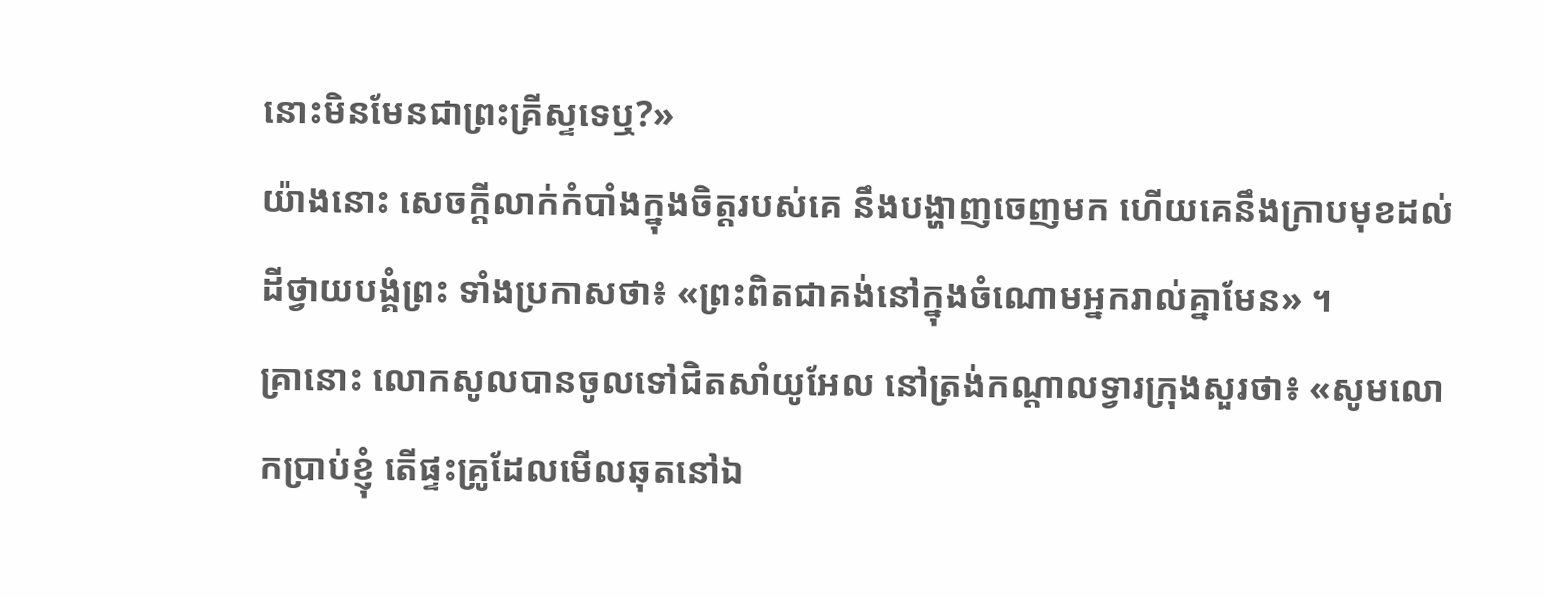នោះមិនមែនជាព្រះគ្រីស្ទទេឬ?»
យ៉ាងនោះ សេចក្តីលាក់កំបាំងក្នុងចិត្តរបស់គេ នឹងបង្ហាញចេញមក ហើយគេនឹងក្រាបមុខដល់ដីថ្វាយបង្គំព្រះ ទាំងប្រកាសថា៖ «ព្រះពិតជាគង់នៅក្នុងចំណោមអ្នករាល់គ្នាមែន» ។
គ្រានោះ លោកសូលបានចូលទៅជិតសាំយូអែល នៅត្រង់កណ្ដាលទ្វារក្រុងសួរថា៖ «សូមលោកប្រាប់ខ្ញុំ តើផ្ទះគ្រូដែលមើលឆុតនៅឯ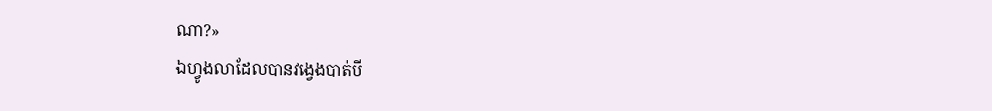ណា?»
ឯហ្វូងលាដែលបានវង្វេងបាត់បី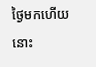ថ្ងៃមកហើយ នោះ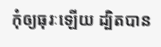កុំឲ្យធុរៈឡើយ ដ្បិតបាន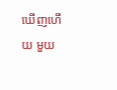ឃើញហើយ មួយ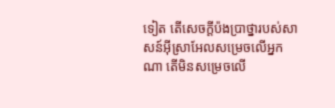ទៀត តើសេចក្ដីប៉ងប្រាថ្នារបស់សាសន៍អ៊ីស្រាអែលសម្រេចលើអ្នកណា តើមិនសម្រេចលើ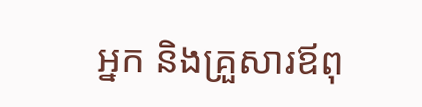អ្នក និងគ្រួសារឪពុ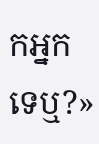កអ្នកទេឬ?»